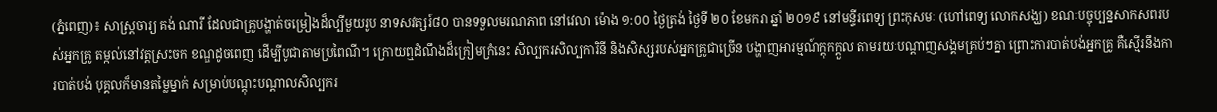(ភ្នំពេញ)៖ សាស្ត្រចារ្យ គង់ ណារី ដែលជាគ្រូបង្ហាត់ចម្រៀងដ៏ល្បីមួយរូប នាទសវត្សរ៍៨០ បានទទួលមរណភាព នៅវេលា ម៉ោង ១:០០ ថ្ងៃត្រង់ ថ្ងៃទី ២០ ខែមករា ឆ្នាំ ២០១៩ នៅមន្ទីរពេទ្យ ព្រះកុសមៈ (ហៅពេទ្យ លោកសង្ឃ) ខណៈបច្ចុប្បន្នសាកសពរបស់អ្នកគ្រូ តម្កល់នៅវត្តស្រះចក ខណ្ឌដូចពេញ ដើម្បីបូជាតាមប្រពៃណី។ ក្រោយឮដំណឹងដ៏ក្រៀមក្រំនេះ សិល្បករសិល្បការិនី និងសិស្សរបស់អ្នកគ្រូជាច្រើន បង្ហាញអារម្មណ៍ក្តុកក្តួល តាមរយៈបណ្តាញសង្គមគ្រប់ៗគ្នា ព្រោះការបាត់បង់អ្នកគ្រូ គឺស្មើរនឹងការបាត់បង់ បុគ្គលក៏មានតម្លៃម្នាក់ សម្រាប់បណ្តុះបណ្តាលសិល្បករ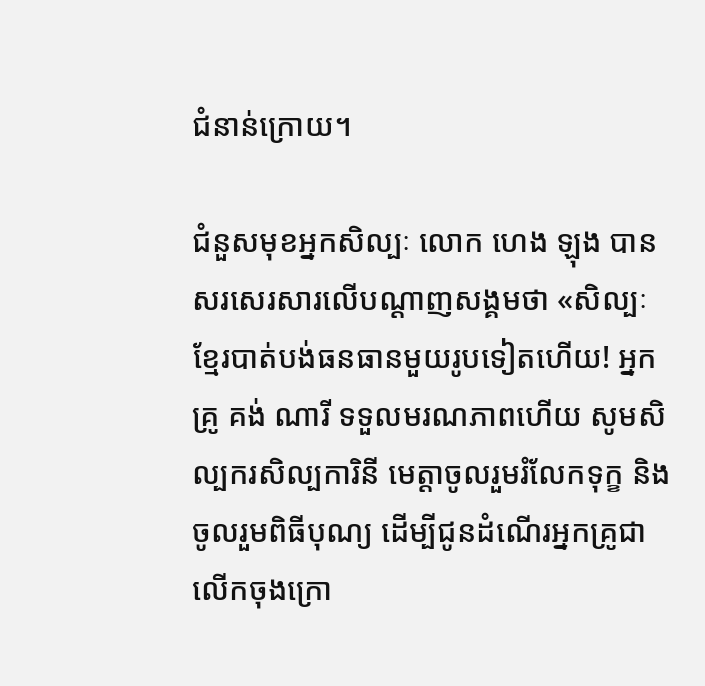ជំនាន់ក្រោយ។

ជំនួសមុខអ្នកសិល្បៈ លោក ហេង ឡុង បានសរសេរសារលើបណ្តាញសង្គមថា «សិល្បៈខ្មែរបាត់បង់ធនធានមួយរូបទៀតហើយ! អ្នកគ្រូ គង់ ណារី ទទួលមរណភាពហើយ សូមសិល្បករសិល្បការិនី មេត្តាចូលរួមរំលែកទុក្ខ និងចូលរួមពិធីបុណ្យ ដើម្បីជូនដំណើរអ្នកគ្រូជាលើកចុងក្រោ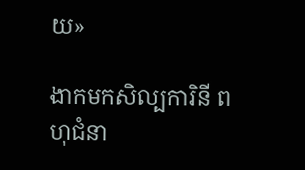យ»

ងាកមកសិល្បការិនី ពហុជំនា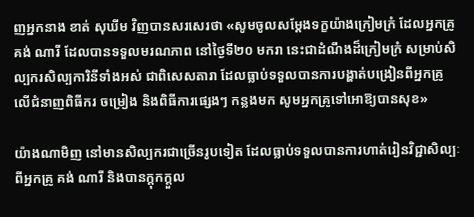ញអ្នកនាង ខាត់ សុឃីម វិញបានសរសេរថា «សូមចូលសម្ដែងទក្ខយ៉ាងក្រៀមក្រំ ដែលអ្នកគ្រូ គង់ ណារី ដែលបានទទួលមរណភាព នៅថ្ងៃទី២០ មករា នេះជាដំណឹងដ៏ក្រៀមក្រំ សម្រាប់សិល្បករសិល្បការិនីទាំងអស់ ជាពិសេសតារា ដែលធ្លាប់ទទួលបានការបង្ហាត់បង្រៀនពីអ្នកគ្រូ លើជំនាញពិធីករ ចម្រៀង និងពិធីការផ្សេងៗ កន្លងមក សូមអ្នកគ្រូទៅអោឱ្យបានសុខ»

យ៉ាងណាមិញ នៅមានសិល្បករជាច្រើនរូបទៀត ដែលធ្លាប់ទទួលបានការហាត់រៀនវិជ្ជាសិល្បៈពីអ្នកគ្រូ គង់ ណារី និងបានក្តុកក្តួល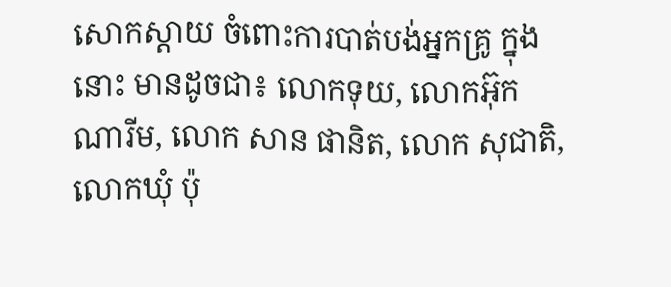សោកស្តាយ ចំពោះការបាត់បង់អ្នកគ្រូ ក្នុងនោះ មានដូចជា៖ លោកទុយ, លោកអ៊ុក ណារីម, លោក សាន ផានិត, លោក សុជាតិ, លោកឃុំ ប៉ុ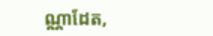ណ្ណាដែត,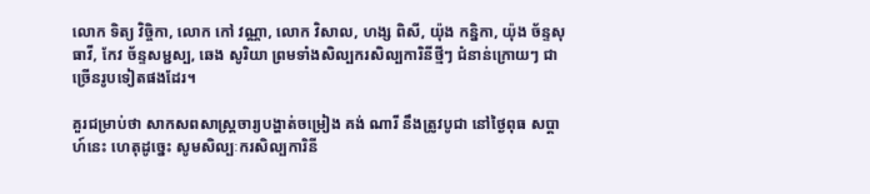លោក ទិត្យ វិច្ចិកា, លោក កៅ វណ្ណា, លោក វិសាល, ហង្ស ពិសី, យ៉ុង កន្និកា, យ៉ុង ច័ន្ទសុធាវី, កែវ ច័ន្ទសម្ជស្ប, ឆេង សូរិយា ព្រមទាំងសិល្បករសិល្បការិនីថ្មីៗ ជំនាន់ក្រោយៗ ជាច្រើនរូបទៀតផងដែរ។

គួរជម្រាប់ថា សាកសពសាស្ត្រចារ្យបង្ហាត់ចម្រៀង គង់ ណារី នឹងត្រូវបូជា នៅថ្ងៃពុធ សប្តាហ៍នេះ ហេតុដូច្នេះ សូមសិល្បៈករសិល្បការិនី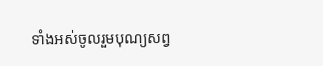ទាំងអស់ចូលរួមបុណ្យសព្វ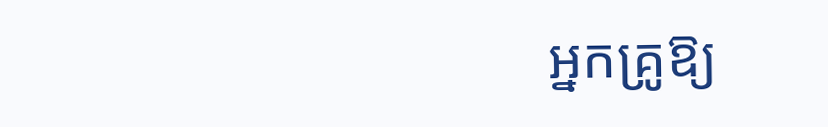អ្នកគ្រូឱ្យ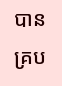បានគ្រប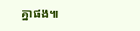គ្នាផង៕